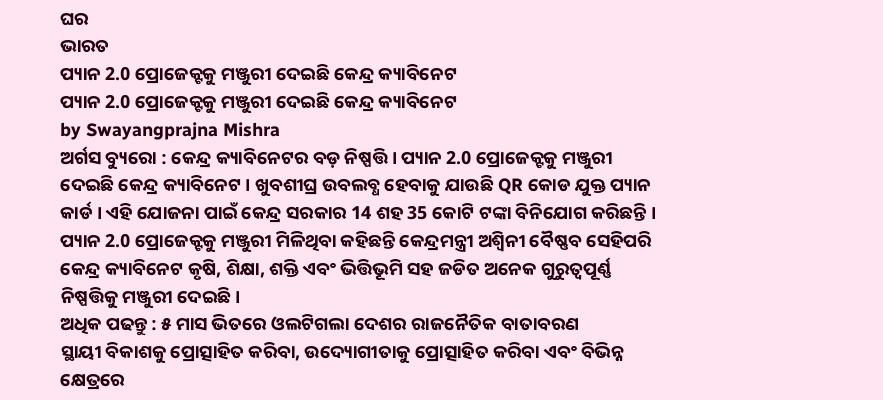ଘର
ଭାରତ
ପ୍ୟାନ 2.0 ପ୍ରୋଜେକ୍ଟକୁ ମଞ୍ଜୁରୀ ଦେଇଛି କେନ୍ଦ୍ର କ୍ୟାବିନେଟ
ପ୍ୟାନ 2.0 ପ୍ରୋଜେକ୍ଟକୁ ମଞ୍ଜୁରୀ ଦେଇଛି କେନ୍ଦ୍ର କ୍ୟାବିନେଟ
by Swayangprajna Mishra
ଅର୍ଗସ ବ୍ୟୁରୋ : କେନ୍ଦ୍ର କ୍ୟାବିନେଟର ବଡ଼ ନିଷ୍ପତ୍ତି । ପ୍ୟାନ 2.0 ପ୍ରୋଜେକ୍ଟକୁ ମଞ୍ଜୁରୀ ଦେଇଛି କେନ୍ଦ୍ର କ୍ୟାବିନେଟ । ଖୁବଶୀଘ୍ର ଉବଲବ୍ଧ ହେବାକୁ ଯାଉଛି QR କୋଡ ଯୁକ୍ତ ପ୍ୟାନ କାର୍ଡ । ଏହି ଯୋଜନା ପାଇଁ କେନ୍ଦ୍ର ସରକାର 14 ଶହ 35 କୋଟି ଟଙ୍କା ବିନିଯୋଗ କରିଛନ୍ତି । ପ୍ୟାନ 2.0 ପ୍ରୋଜେକ୍ଟକୁ ମଞ୍ଜୁରୀ ମିଳିଥିବା କହିଛନ୍ତି କେନ୍ଦ୍ରମନ୍ତ୍ରୀ ଅଶ୍ବିନୀ ବୈଷ୍ଣବ ସେହିପରି କେନ୍ଦ୍ର କ୍ୟାବିନେଟ କୃଷି, ଶିକ୍ଷା, ଶକ୍ତି ଏବଂ ଭିତ୍ତିଭୂମି ସହ ଜଡିତ ଅନେକ ଗୁରୁତ୍ୱପୂର୍ଣ୍ଣ ନିଷ୍ପତ୍ତିକୁ ମଞ୍ଜୁରୀ ଦେଇଛି।
ଅଧିକ ପଢନ୍ତୁ : ୫ ମାସ ଭିତରେ ଓଲଟିଗଲା ଦେଶର ରାଜନୈତିକ ବାତାବରଣ
ସ୍ଥାୟୀ ବିକାଶକୁ ପ୍ରୋତ୍ସାହିତ କରିବା, ଉଦ୍ୟୋଗୀତାକୁ ପ୍ରୋତ୍ସାହିତ କରିବା ଏବଂ ବିଭିନ୍ନ କ୍ଷେତ୍ରରେ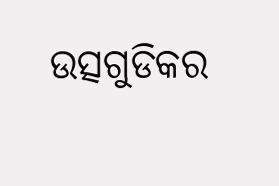ଉତ୍ସଗୁଡିକର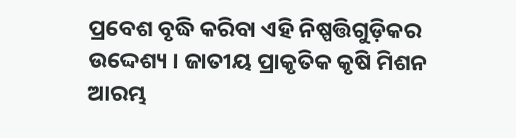ପ୍ରବେଶ ବୃଦ୍ଧି କରିବା ଏହି ନିଷ୍ପତ୍ତିଗୁଡ଼ିକର ଉଦ୍ଦେଶ୍ୟ । ଜାତୀୟ ପ୍ରାକୃତିକ କୃଷି ମିଶନ ଆରମ୍ଭ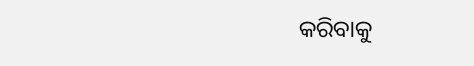କରିବାକୁ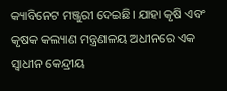କ୍ୟାବିନେଟ ମଞ୍ଜୁରୀ ଦେଇଛି। ଯାହା କୃଷି ଏବଂ କୃଷକ କଲ୍ୟାଣ ମନ୍ତ୍ରଣାଳୟ ଅଧୀନରେ ଏକ ସ୍ବାଧୀନ କେନ୍ଦ୍ରୀୟ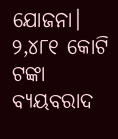ଯୋଜନା। ୨,୪୮୧ କୋଟି ଟଙ୍କା ବ୍ୟୟବରାଦ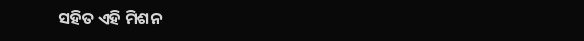ସହିତ ଏହି ମିଶନ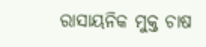ରାସାୟନିକ ମୁକ୍ତ ଚାଷ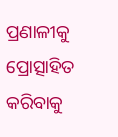ପ୍ରଣାଳୀକୁ ପ୍ରୋତ୍ସାହିତ କରିବାକୁ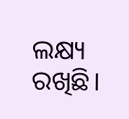ଲକ୍ଷ୍ୟ ରଖିଛି।